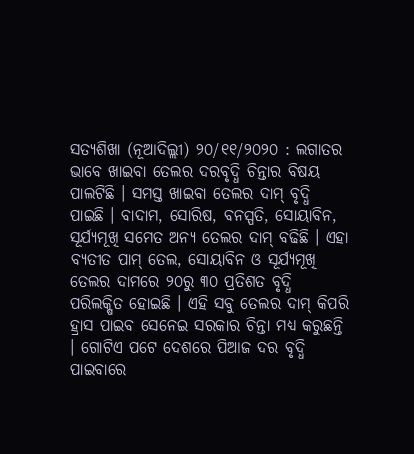ସତ୍ୟଶିଖା (ନୂଆଦିଲ୍ଲୀ) ୨୦/୧୧/୨୦୨୦ : ଲଗାତର ଭାବେ ଖାଇବା ତେଲର ଦରବୃଦ୍ଧି ଚିନ୍ତାର ବିଷୟ ପାଲଟିଛି । ସମସ୍ତ ଖାଇବା ତେଲର ଦାମ୍ ବୃଦ୍ଧି ପାଇଛି । ବାଦାମ, ସୋରିଷ, ବନସ୍ପତି, ସୋୟାବିନ, ସୂର୍ଯ୍ୟମୂଖି ସମେତ ଅନ୍ୟ ତେଲର ଦାମ୍ ବଢିଛି । ଏହା ବ୍ୟତୀତ ପାମ୍ ତେଲ, ସୋୟାବିନ ଓ ସୂର୍ଯ୍ୟମୂଖି ତେଲର ଦାମରେ ୨୦ରୁ ୩୦ ପ୍ରତିଶତ ବୃଦ୍ଧି ପରିଲକ୍ଷିତ ହୋଇଛି । ଏହି ସବୁ ତେଲର ଦାମ୍ କିପରି ହ୍ରାସ ପାଇବ ସେନେଇ ସରକାର ଚିନ୍ତା ମଧ୍ୟ କରୁଛନ୍ତି । ଗୋଟିଏ ପଟେ ଦେଶରେ ପିଆଜ ଦର ବୃଦ୍ଧି ପାଇବାରେ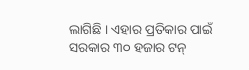ଲାଗିଛି । ଏହାର ପ୍ରତିକାର ପାଇଁ ସରକାର ୩୦ ହଜାର ଟନ୍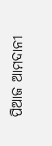ପିଆଜ ଆମଦାନୀ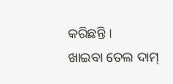କରିଛନ୍ତି ।
ଖାଇବା ତେଲ ଦାମ୍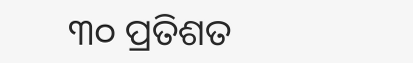୩୦ ପ୍ରତିଶତ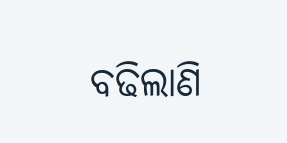ବଢିଲାଣି